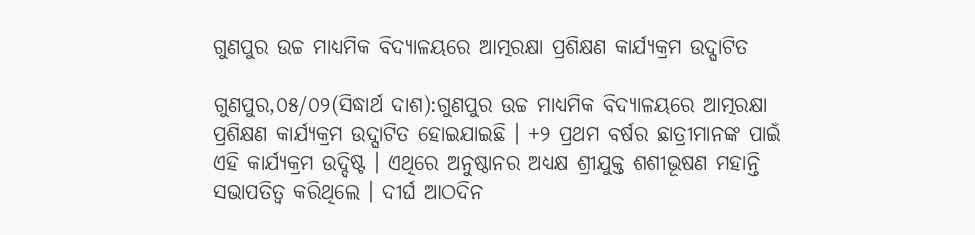ଗୁଣପୁର ଉଚ୍ଚ ମାଧ୍ୟମିକ ବିଦ୍ୟାଳୟରେ ଆତ୍ମରକ୍ଷା ପ୍ରଶିକ୍ଷଣ କାର୍ଯ୍ୟକ୍ରମ ଉଦ୍ଘାଟିତ

ଗୁଣପୁର,୦୫/୦୨(ସିଦ୍ଧାର୍ଥ ଦାଶ):ଗୁଣପୁର ଉଚ୍ଚ ମାଧ୍ୟମିକ ବିଦ୍ୟାଳୟରେ ଆତ୍ମରକ୍ଷା ପ୍ରଶିକ୍ଷଣ କାର୍ଯ୍ୟକ୍ରମ ଉଦ୍ଘାଟିତ ହୋଇଯାଇଛି । +୨ ପ୍ରଥମ ବର୍ଷର ଛାତ୍ରୀମାନଙ୍କ ପାଇଁ ଏହି କାର୍ଯ୍ୟକ୍ରମ ଉଦ୍ଦିଷ୍ଟ । ଏଥିରେ ଅନୁଷ୍ଠାନର ଅଧ୍ୟକ୍ଷ ଶ୍ରୀଯୁକ୍ତ ଶଶୀଭୂଷଣ ମହାନ୍ତି ସଭାପତିତ୍ବ କରିଥିଲେ । ଦୀର୍ଘ ଆଠଦିନ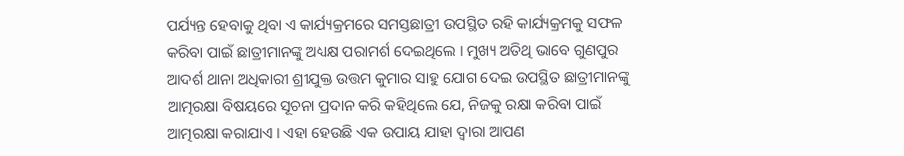ପର୍ଯ୍ୟନ୍ତ ହେବାକୁ ଥିବା ଏ କାର୍ଯ୍ୟକ୍ରମରେ ସମସ୍ତଛାତ୍ରୀ ଉପସ୍ଥିତ ରହି କାର୍ଯ୍ୟକ୍ରମକୁ ସଫଳ କରିବା ପାଇଁ ଛାତ୍ରୀମାନଙ୍କୁ ଅଧ୍ୟକ୍ଷ ପରାମର୍ଶ ଦେଇଥିଲେ । ମୁଖ୍ୟ ଅତିଥି ଭାବେ ଗୁଣପୁର ଆଦର୍ଶ ଥାନା ଅଧିକାରୀ ଶ୍ରୀଯୁକ୍ତ ଉତ୍ତମ କୁମାର ସାହୁ ଯୋଗ ଦେଇ ଉପସ୍ଥିତ ଛାତ୍ରୀମାନଙ୍କୁ ଆତ୍ମରକ୍ଷା ବିଷୟରେ ସୂଚନା ପ୍ରଦାନ କରି କହିଥିଲେ ଯେ, ନିଜକୁ ରକ୍ଷା କରିବା ପାଇଁ ଆତ୍ମରକ୍ଷା କରାଯାଏ । ଏହା ହେଉଛି ଏକ ଉପାୟ ଯାହା ଦ୍ୱାରା ଆପଣ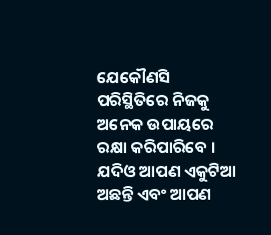ଯେକୌଣସି ପରିସ୍ଥିତିରେ ନିଜକୁ ଅନେକ ଉପାୟରେ ରକ୍ଷା କରିପାରିବେ । ଯଦିଓ ଆପଣ ଏକୁଟିଆ ଅଛନ୍ତି ଏବଂ ଆପଣ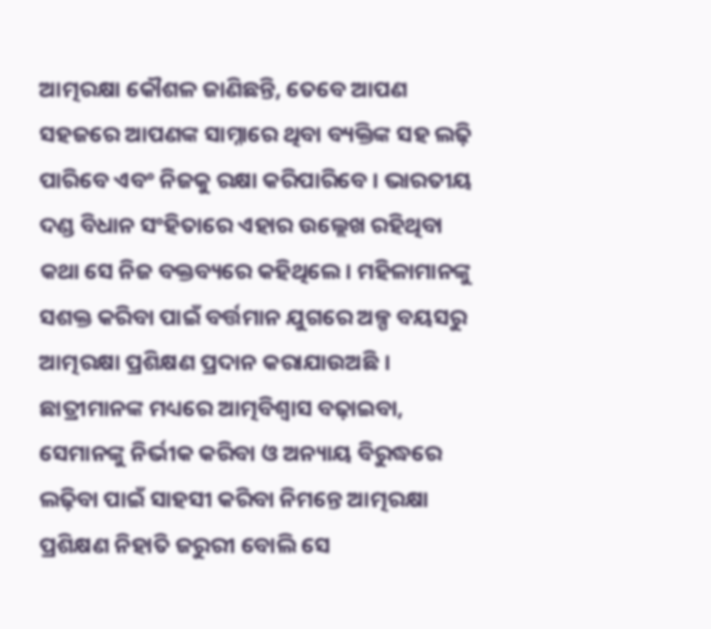ଆତ୍ମରକ୍ଷା କୌଶଳ ଜାଣିଛନ୍ତି, ତେବେ ଆପଣ ସହଜରେ ଆପଣଙ୍କ ସାମ୍ନାରେ ଥିବା ବ୍ୟକ୍ତିଙ୍କ ସହ ଲଢ଼ି ପାରିବେ ଏବଂ ନିଜକୁ ରକ୍ଷା କରିପାରିବେ । ଭାରତୀୟ ଦଣ୍ଡ ବିଧାନ ସଂହିତାରେ ଏହାର ଉଲ୍ଲେଖ ରହିଥିବା କଥା ସେ ନିଜ ବକ୍ତବ୍ୟରେ କହିଥିଲେ। ମହିଳାମାନଙ୍କୁ ସଶକ୍ତ କରିବା ପାଇଁ ବର୍ତ୍ତମାନ ଯୁଗରେ ଅଳ୍ପ ବୟସରୁ ଆତ୍ମରକ୍ଷା ପ୍ରଶିକ୍ଷଣ ପ୍ରଦାନ କରାଯାଉଅଛି । ଛାତ୍ରୀମାନଙ୍କ ମଧ୍ୟରେ ଆତ୍ମବିଶ୍ୱାସ ବଢ଼ାଇବା, ସେମାନଙ୍କୁ ନିର୍ଭୀକ କରିବା ଓ ଅନ୍ୟାୟ ବିରୁଦ୍ଧରେ ଲଢ଼ିବା ପାଇଁ ସାହସୀ କରିବା ନିମନ୍ତେ ଆତ୍ମରକ୍ଷା ପ୍ରଶିକ୍ଷଣ ନିହାତି ଜରୁରୀ ବୋଲି ସେ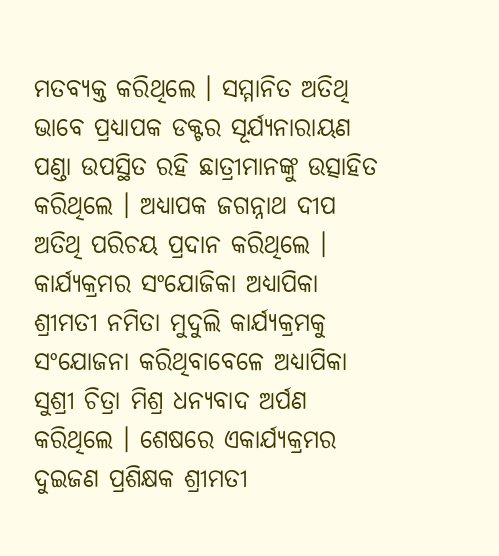ମତବ୍ୟକ୍ତ କରିଥିଲେ । ସମ୍ମାନିତ ଅତିଥି ଭାବେ ପ୍ରଧ୍ୟାପକ ଡକ୍ଟର ସୂର୍ଯ୍ୟନାରାୟଣ ପଣ୍ଡା ଉପସ୍ଥିତ ରହି ଛାତ୍ରୀମାନଙ୍କୁ ଉତ୍ସାହିତ କରିଥିଲେ । ଅଧ୍ୟାପକ ଜଗନ୍ନାଥ ଦୀପ ଅତିଥି ପରିଚୟ ପ୍ରଦାନ କରିଥିଲେ । କାର୍ଯ୍ୟକ୍ରମର ସଂଯୋଜିକା ଅଧ୍ୟାପିକା ଶ୍ରୀମତୀ ନମିତା ମୁଦୁଲି କାର୍ଯ୍ୟକ୍ରମକୁ ସଂଯୋଜନା କରିଥିବାବେଳେ ଅଧ୍ୟାପିକା ସୁଶ୍ରୀ ଚିତ୍ରା ମିଶ୍ର ଧନ୍ୟବାଦ ଅର୍ପଣ କରିଥିଲେ । ଶେଷରେ ଏକାର୍ଯ୍ୟକ୍ରମର ଦୁଇଜଣ ପ୍ରଶିକ୍ଷକ ଶ୍ରୀମତୀ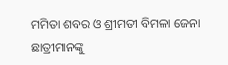ମମିତା ଶବର ଓ ଶ୍ରୀମତୀ ବିମଳା ଜେନା ଛାତ୍ରୀମାନଙ୍କୁ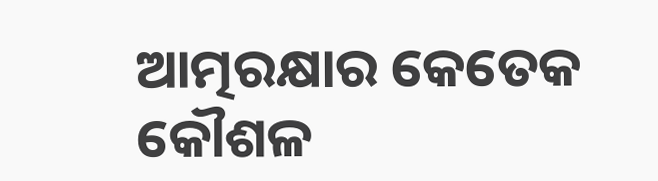ଆତ୍ମରକ୍ଷାର କେତେକ କୌଶଳ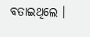ବତାଇଥିଲେ ।